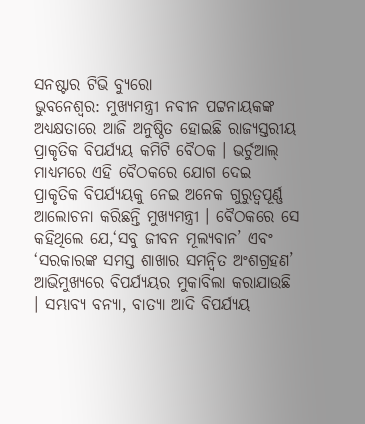ସନଷ୍ଟାର ଟିଭି ବ୍ୟୁରୋ
ଭୁବନେଶ୍ବର: ମୁଖ୍ୟମନ୍ତ୍ରୀ ନବୀନ ପଟ୍ଟନାୟକଙ୍କ ଅଧ୍ୟକ୍ଷତାରେ ଆଜି ଅନୁଷ୍ଠିତ ହୋଇଛି ରାଜ୍ୟସ୍ତରୀୟ ପ୍ରାକୃତିକ ବିପର୍ଯ୍ୟୟ କମିଟି ବୈଠକ । ଭର୍ଚୁଆଲ୍ ମାଧ୍ୟମରେ ଏହି ବୈଠକରେ ଯୋଗ ଦେଇ ପ୍ରାକୃତିକ ବିପର୍ଯ୍ୟୟକୁ ନେଇ ଅନେକ ଗୁରୁତ୍ବପୂର୍ଣ୍ଣ ଆଲୋଚନା କରିଛନ୍ତି ମୁଖ୍ୟମନ୍ତ୍ରୀ । ବୈଠକରେ ସେ କହିଥିଲେ ଯେ,‘ସବୁ ଜୀବନ ମୂଲ୍ୟବାନ’ ଏବଂ ‘ସରକାରଙ୍କ ସମସ୍ତ ଶାଖାର ସମନ୍ବିତ ଅଂଶଗ୍ରହଣ’ ଆଭିମୁଖ୍ୟରେ ବିପର୍ଯ୍ୟୟର ମୁକାବିଲା କରାଯାଉଛି । ସମ୍ଭାବ୍ୟ ବନ୍ୟା, ବାତ୍ୟା ଆଦି ବିପର୍ଯ୍ୟୟ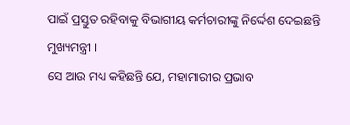ପାଇଁ ପ୍ରସ୍ତୁତ ରହିବାକୁ ବିଭାଗୀୟ କର୍ମଚାରୀଙ୍କୁ ନିର୍ଦ୍ଦେଶ ଦେଇଛନ୍ତି ମୁଖ୍ୟମନ୍ତ୍ରୀ ।
ସେ ଆଉ ମଧ୍ୟ କହିଛନ୍ତି ଯେ, ମହାମାରୀର ପ୍ରଭାବ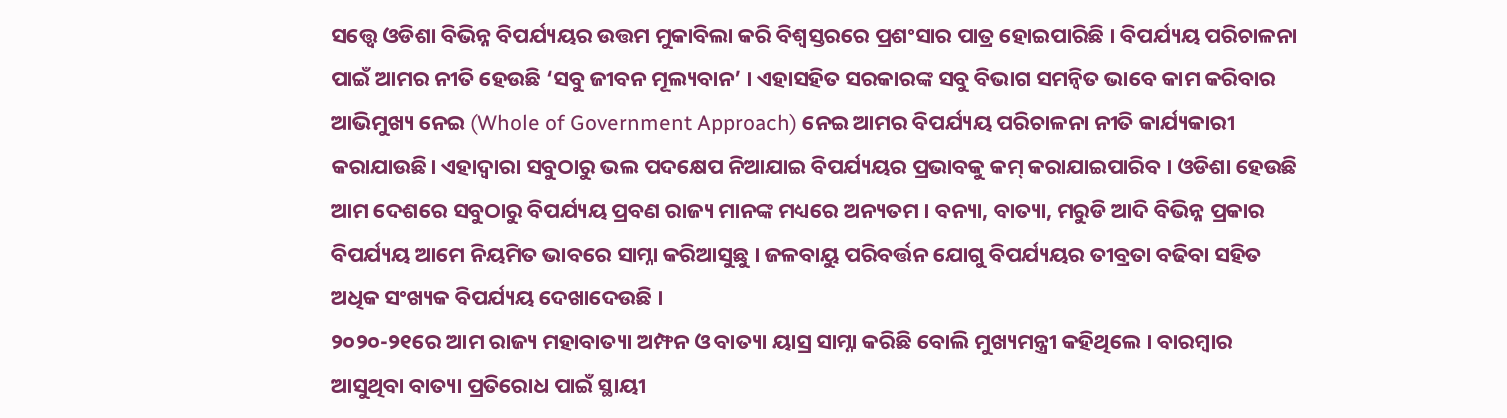ସତ୍ତ୍ବେ ଓଡିଶା ବିଭିନ୍ନ ବିପର୍ଯ୍ୟୟର ଉତ୍ତମ ମୁକାବିଲା କରି ବିଶ୍ବସ୍ତରରେ ପ୍ରଶଂସାର ପାତ୍ର ହୋଇପାରିଛି । ବିପର୍ଯ୍ୟୟ ପରିଚାଳନା ପାଇଁ ଆମର ନୀତି ହେଉଛି ‘ସବୁ ଜୀବନ ମୂଲ୍ୟବାନ’ । ଏହାସହିତ ସରକାରଙ୍କ ସବୁ ବିଭାଗ ସମନ୍ବିତ ଭାବେ କାମ କରିବାର ଆଭିମୁଖ୍ୟ ନେଇ (Whole of Government Approach) ନେଇ ଆମର ବିପର୍ଯ୍ୟୟ ପରିଚାଳନା ନୀତି କାର୍ଯ୍ୟକାରୀ କରାଯାଉଛି। ଏହାଦ୍ବାରା ସବୁଠାରୁ ଭଲ ପଦକ୍ଷେପ ନିଆଯାଇ ବିପର୍ଯ୍ୟୟର ପ୍ରଭାବକୁ କମ୍ କରାଯାଇପାରିବ । ଓଡିଶା ହେଉଛି ଆମ ଦେଶରେ ସବୁଠାରୁ ବିପର୍ଯ୍ୟୟ ପ୍ରବଣ ରାଜ୍ୟ ମାନଙ୍କ ମଧ୍ୟରେ ଅନ୍ୟତମ । ବନ୍ୟା, ବାତ୍ୟା, ମରୁଡି ଆଦି ବିଭିନ୍ନ ପ୍ରକାର ବିପର୍ଯ୍ୟୟ ଆମେ ନିୟମିତ ଭାବରେ ସାମ୍ନା କରିଆସୁଛୁ । ଜଳବାୟୁ ପରିବର୍ତ୍ତନ ଯୋଗୁ ବିପର୍ଯ୍ୟୟର ତୀବ୍ରତା ବଢିବା ସହିତ ଅଧିକ ସଂଖ୍ୟକ ବିପର୍ଯ୍ୟୟ ଦେଖାଦେଉଛି ।
୨୦୨୦-୨୧ରେ ଆମ ରାଜ୍ୟ ମହାବାତ୍ୟା ଅମ୍ଫନ ଓ ବାତ୍ୟା ୟାସ୍ର ସାମ୍ନା କରିଛି ବୋଲି ମୁଖ୍ୟମନ୍ତ୍ରୀ କହିଥିଲେ । ବାରମ୍ବାର ଆସୁଥିବା ବାତ୍ୟା ପ୍ରତିରୋଧ ପାଇଁ ସ୍ଥାୟୀ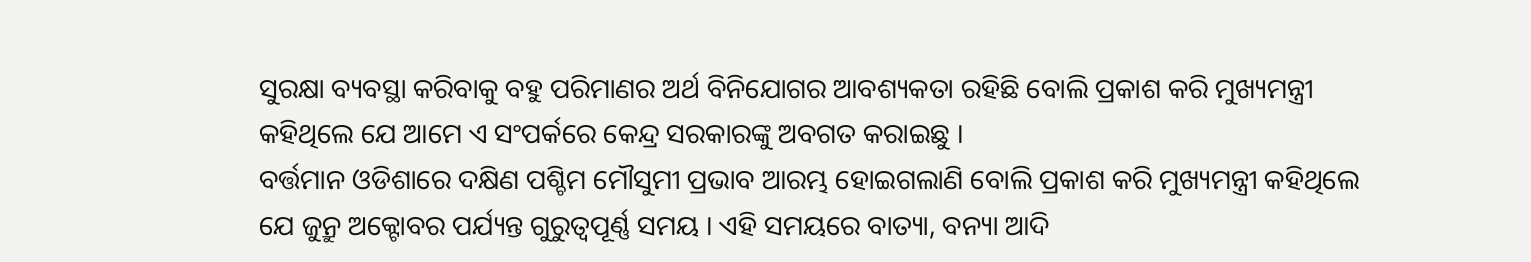ସୁରକ୍ଷା ବ୍ୟବସ୍ଥା କରିବାକୁ ବହୁ ପରିମାଣର ଅର୍ଥ ବିନିଯୋଗର ଆବଶ୍ୟକତା ରହିଛି ବୋଲି ପ୍ରକାଶ କରି ମୁଖ୍ୟମନ୍ତ୍ରୀ କହିଥିଲେ ଯେ ଆମେ ଏ ସଂପର୍କରେ କେନ୍ଦ୍ର ସରକାରଙ୍କୁ ଅବଗତ କରାଇଛୁ ।
ବର୍ତ୍ତମାନ ଓଡିଶାରେ ଦକ୍ଷିଣ ପଶ୍ଚିମ ମୌସୁମୀ ପ୍ରଭାବ ଆରମ୍ଭ ହୋଇଗଲାଣି ବୋଲି ପ୍ରକାଶ କରି ମୁଖ୍ୟମନ୍ତ୍ରୀ କହିଥିଲେ ଯେ ଜୁନ୍ରୁ ଅକ୍ଟୋବର ପର୍ଯ୍ୟନ୍ତ ଗୁରୁତ୍ବପୂର୍ଣ୍ଣ ସମୟ । ଏହି ସମୟରେ ବାତ୍ୟା, ବନ୍ୟା ଆଦି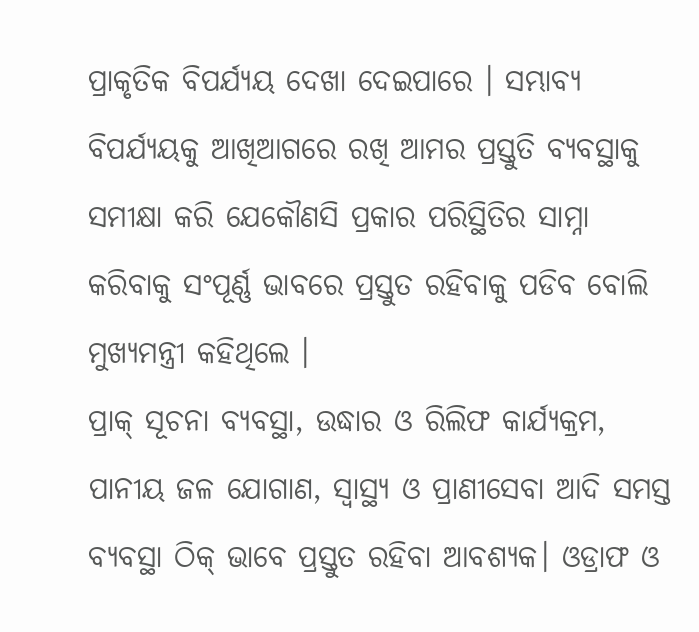ପ୍ରାକୃତିକ ବିପର୍ଯ୍ୟୟ ଦେଖା ଦେଇପାରେ । ସମ୍ଭାବ୍ୟ ବିପର୍ଯ୍ୟୟକୁ ଆଖିଆଗରେ ରଖି ଆମର ପ୍ରସ୍ତୁତି ବ୍ୟବସ୍ଥାକୁ ସମୀକ୍ଷା କରି ଯେକୌଣସି ପ୍ରକାର ପରିସ୍ଥିତିର ସାମ୍ନା କରିବାକୁ ସଂପୂର୍ଣ୍ଣ ଭାବରେ ପ୍ରସ୍ତୁତ ରହିବାକୁ ପଡିବ ବୋଲି ମୁଖ୍ୟମନ୍ତ୍ରୀ କହିଥିଲେ ।
ପ୍ରାକ୍ ସୂଚନା ବ୍ୟବସ୍ଥା, ଉଦ୍ଧାର ଓ ରିଲିଫ କାର୍ଯ୍ୟକ୍ରମ, ପାନୀୟ ଜଳ ଯୋଗାଣ, ସ୍ବାସ୍ଥ୍ୟ ଓ ପ୍ରାଣୀସେବା ଆଦି ସମସ୍ତ ବ୍ୟବସ୍ଥା ଠିକ୍ ଭାବେ ପ୍ରସ୍ତୁତ ରହିବା ଆବଶ୍ୟକ। ଓଡ୍ରାଫ ଓ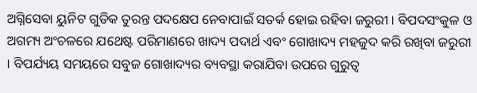ଅଗ୍ନିସେବା ୟୁନିଟ ଗୁଡିକ ତୁରନ୍ତ ପଦକ୍ଷେପ ନେବାପାଇଁ ସତର୍କ ହୋଇ ରହିବା ଜରୁରୀ । ବିପଦସଂକୁଳ ଓ ଅଗମ୍ୟ ଅଂଚଳରେ ଯଥେଷ୍ଟ ପରିମାଣରେ ଖାଦ୍ୟ ପଦାର୍ଥ ଏବଂ ଗୋଖାଦ୍ୟ ମହଜୁଦ କରି ରଖିବା ଜରୁରୀ । ବିପର୍ଯ୍ୟୟ ସମୟରେ ସବୁଜ ଗୋଖାଦ୍ୟର ବ୍ୟବସ୍ଥା କରାଯିବା ଉପରେ ଗୁରୁତ୍ବ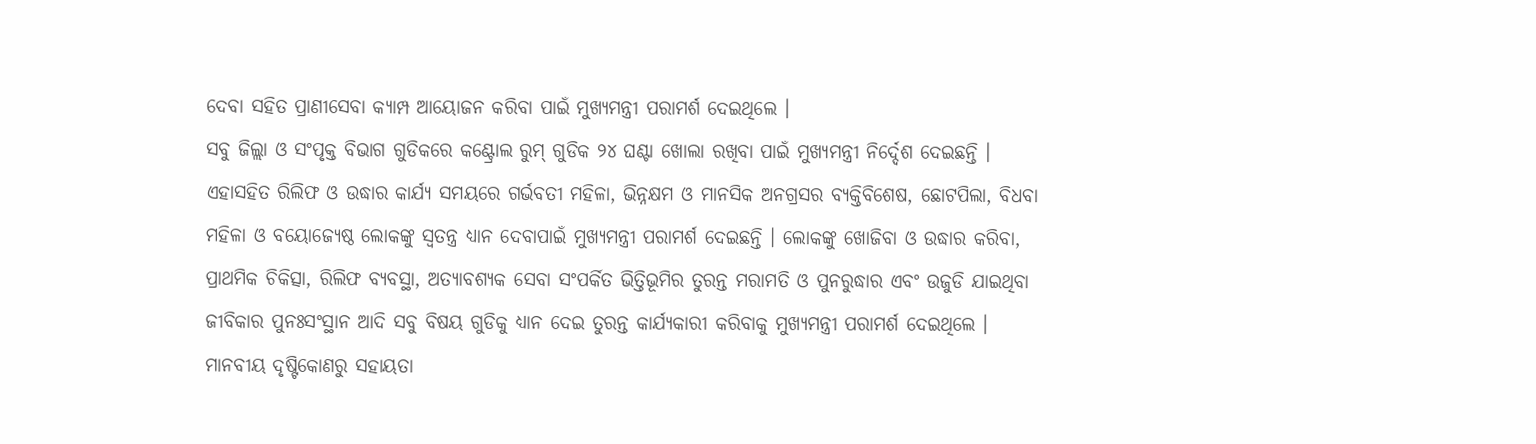ଦେବା ସହିତ ପ୍ରାଣୀସେବା କ୍ୟାମ୍ପ ଆୟୋଜନ କରିବା ପାଇଁ ମୁଖ୍ୟମନ୍ତ୍ରୀ ପରାମର୍ଶ ଦେଇଥିଲେ ।
ସବୁ ଜିଲ୍ଲା ଓ ସଂପୃକ୍ତ ବିଭାଗ ଗୁଡିକରେ କଣ୍ଟ୍ରୋଲ ରୁମ୍ ଗୁଡିକ ୨୪ ଘଣ୍ଟା ଖୋଲା ରଖିବା ପାଇଁ ମୁଖ୍ୟମନ୍ତ୍ରୀ ନିର୍ଦ୍ଦେଶ ଦେଇଛନ୍ତି । ଏହାସହିତ ରିଲିଫ ଓ ଉଦ୍ଧାର କାର୍ଯ୍ୟ ସମୟରେ ଗର୍ଭବତୀ ମହିଳା, ଭିନ୍ନକ୍ଷମ ଓ ମାନସିକ ଅନଗ୍ରସର ବ୍ୟକ୍ତିବିଶେଷ, ଛୋଟପିଲା, ବିଧବା ମହିଳା ଓ ବୟୋଜ୍ୟେଷ୍ଠ ଲୋକଙ୍କୁ ସ୍ବତନ୍ତ୍ର ଧ୍ୟାନ ଦେବାପାଇଁ ମୁଖ୍ୟମନ୍ତ୍ରୀ ପରାମର୍ଶ ଦେଇଛନ୍ତି । ଲୋକଙ୍କୁ ଖୋଜିବା ଓ ଉଦ୍ଧାର କରିବା, ପ୍ରାଥମିକ ଚିକିତ୍ସା, ରିଲିଫ ବ୍ୟବସ୍ଥା, ଅତ୍ୟାବଶ୍ୟକ ସେବା ସଂପର୍କିତ ଭିତ୍ତିଭୂମିର ତୁରନ୍ତ ମରାମତି ଓ ପୁନରୁଦ୍ଧାର ଏବଂ ଉଜୁଡି ଯାଇଥିବା ଜୀବିକାର ପୁନଃସଂସ୍ଥାନ ଆଦି ସବୁ ବିଷୟ ଗୁଡିକୁ ଧ୍ୟାନ ଦେଇ ତୁରନ୍ତ କାର୍ଯ୍ୟକାରୀ କରିବାକୁ ମୁଖ୍ୟମନ୍ତ୍ରୀ ପରାମର୍ଶ ଦେଇଥିଲେ । ମାନବୀୟ ଦୃଷ୍ଟିକୋଣରୁ ସହାୟତା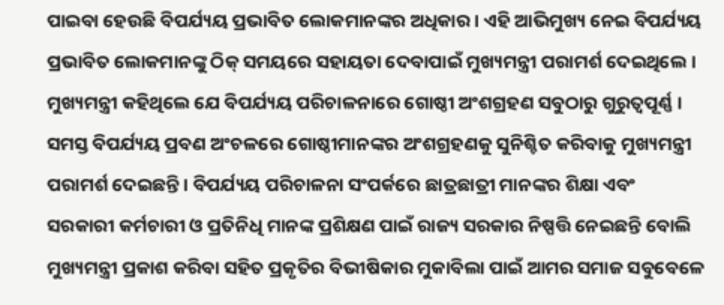ପାଇବା ହେଉଛି ବିପର୍ଯ୍ୟୟ ପ୍ରଭାବିତ ଲୋକମାନଙ୍କର ଅଧିକାର । ଏହି ଆଭିମୁଖ୍ୟ ନେଇ ବିପର୍ଯ୍ୟୟ ପ୍ରଭାବିତ ଲୋକମାନଙ୍କୁ ଠିକ୍ ସମୟରେ ସହାୟତା ଦେବାପାଇଁ ମୁଖ୍ୟମନ୍ତ୍ରୀ ପରାମର୍ଶ ଦେଇଥିଲେ ।
ମୁଖ୍ୟମନ୍ତ୍ରୀ କହିଥିଲେ ଯେ ବିପର୍ଯ୍ୟୟ ପରିଚାଳନାରେ ଗୋଷ୍ଠୀ ଅଂଶଗ୍ରହଣ ସବୁଠାରୁ ଗୁରୁତ୍ବପୂର୍ଣ୍ଣ । ସମସ୍ତ ବିପର୍ଯ୍ୟୟ ପ୍ରବଣ ଅଂଚଳରେ ଗୋଷ୍ଠୀମାନଙ୍କର ଅଂଶଗ୍ରହଣକୁ ସୁନିଶ୍ଚିତ କରିବାକୁ ମୁଖ୍ୟମନ୍ତ୍ରୀ ପରାମର୍ଶ ଦେଇଛନ୍ତି । ବିପର୍ଯ୍ୟୟ ପରିଚାଳନା ସଂପର୍କରେ ଛାତ୍ରଛାତ୍ରୀ ମାନଙ୍କର ଶିକ୍ଷା ଏବଂ ସରକାରୀ କର୍ମଚାରୀ ଓ ପ୍ରତିନିଧି ମାନଙ୍କ ପ୍ରଶିକ୍ଷଣ ପାଇଁ ରାଜ୍ୟ ସରକାର ନିଷ୍ପତ୍ତି ନେଇଛନ୍ତି ବୋଲି ମୁଖ୍ୟମନ୍ତ୍ରୀ ପ୍ରକାଶ କରିବା ସହିତ ପ୍ରକୃତିର ବିଭୀଷିକାର ମୁକାବିଲା ପାଇଁ ଆମର ସମାଜ ସବୁବେଳେ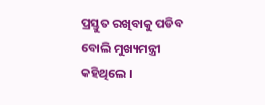ପ୍ରସ୍ତୁତ ରଖିବାକୁ ପଡିବ ବୋଲି ମୁଖ୍ୟମନ୍ତ୍ରୀ କହିଥିଲେ ।